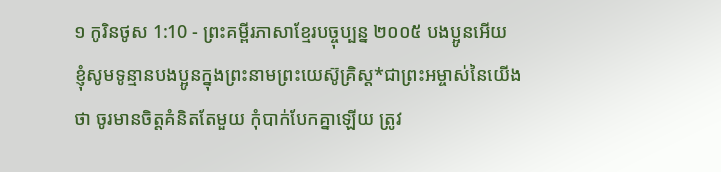១ កូរិនថូស 1:10 - ព្រះគម្ពីរភាសាខ្មែរបច្ចុប្បន្ន ២០០៥ បងប្អូនអើយ ខ្ញុំសូមទូន្មានបងប្អូនក្នុងព្រះនាមព្រះយេស៊ូគ្រិស្ត*ជាព្រះអម្ចាស់នៃយើងថា ចូរមានចិត្តគំនិតតែមួយ កុំបាក់បែកគ្នាឡើយ ត្រូវ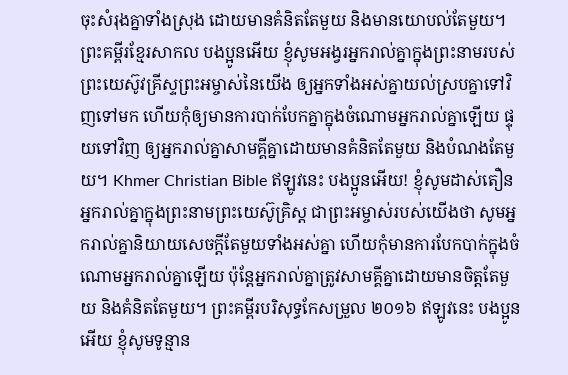ចុះសំរុងគ្នាទាំងស្រុង ដោយមានគំនិតតែមួយ និងមានយោបល់តែមួយ។ ព្រះគម្ពីរខ្មែរសាកល បងប្អូនអើយ ខ្ញុំសូមអង្វរអ្នករាល់គ្នាក្នុងព្រះនាមរបស់ព្រះយេស៊ូវគ្រីស្ទព្រះអម្ចាស់នៃយើង ឲ្យអ្នកទាំងអស់គ្នាយល់ស្របគ្នាទៅវិញទៅមក ហើយកុំឲ្យមានការបាក់បែកគ្នាក្នុងចំណោមអ្នករាល់គ្នាឡើយ ផ្ទុយទៅវិញ ឲ្យអ្នករាល់គ្នាសាមគ្គីគ្នាដោយមានគំនិតតែមួយ និងបំណងតែមួយ។ Khmer Christian Bible ឥឡូវនេះ បងប្អូនអើយ! ខ្ញុំសូមដាស់តឿនអ្នករាល់គ្នាក្នុងព្រះនាមព្រះយេស៊ូគ្រិស្ដ ជាព្រះអម្ចាស់របស់យើងថា សូមអ្នករាល់គ្នានិយាយសេចក្ដីតែមួយទាំងអស់គ្នា ហើយកុំមានការបែកបាក់ក្នុងចំណោមអ្នករាល់គ្នាឡើយ ប៉ុន្ដែអ្នករាល់គ្នាត្រូវសាមគ្គីគ្នាដោយមានចិត្ដតែមួយ និងគំនិតតែមួយ។ ព្រះគម្ពីរបរិសុទ្ធកែសម្រួល ២០១៦ ឥឡូវនេះ បងប្អូនអើយ ខ្ញុំសូមទូន្មាន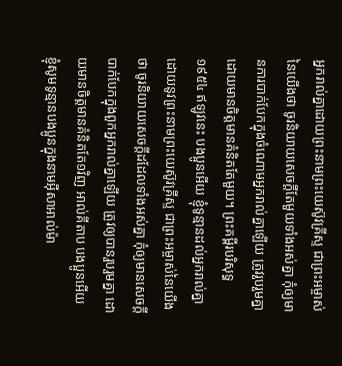អ្នករាល់គ្នាដោយព្រះនាមព្រះយេស៊ូវគ្រីស្ទ ជាព្រះអម្ចាស់នៃយើងថា ចូរនិយាយសេចក្តីតែមួយទាំងអស់គ្នា កុំឲ្យមានការបាក់បែកក្នុងចំណោមអ្នករាល់គ្នាឡើយ ត្រូវរួបរួមគ្នា ដោយមានចិត្តមានគំនិតតែមួយ។ ព្រះគម្ពីរបរិសុទ្ធ ១៩៥៤ ឥឡូវនេះ បងប្អូនអើយ ខ្ញុំទូន្មានដល់អ្នករាល់គ្នា ដោយនូវព្រះនាមព្រះយេស៊ូវគ្រីស្ទ ជាព្រះអម្ចាស់នៃយើងថា ចូរនិយាយសេចក្ដីដដែលទាំងអស់គ្នា កុំឲ្យមានសេចក្ដីបាក់បែកក្នុងពួកអ្នករាល់គ្នាឡើយ ត្រូវឲ្យបានរួបរួមគ្នា ដោយមានចិត្តមានគំនិតតែ១វិញ អាល់គីតាប បងប្អូនអើយ ខ្ញុំសូមទូន្មានបងប្អូនក្នុងនាមអ៊ីសាអាល់ម៉ា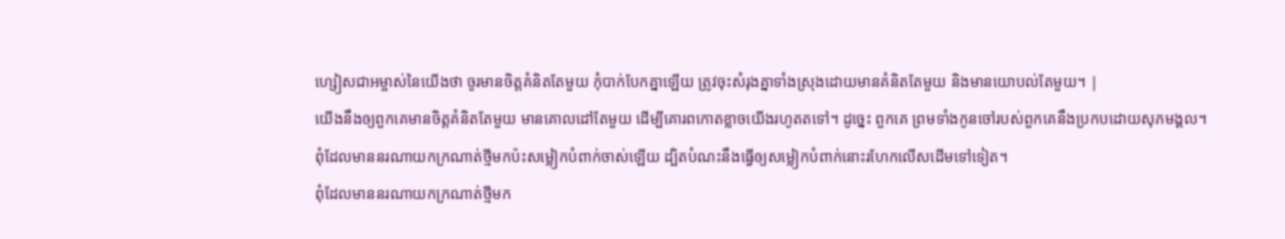ហ្សៀសជាអម្ចាស់នៃយើងថា ចូរមានចិត្ដគំនិតតែមួយ កុំបាក់បែកគ្នាឡើយ ត្រូវចុះសំរុងគ្នាទាំងស្រុងដោយមានគំនិតតែមួយ និងមានយោបល់តែមួយ។ |
យើងនឹងឲ្យពួកគេមានចិត្តគំនិតតែមួយ មានគោលដៅតែមួយ ដើម្បីគោរពកោតខ្លាចយើងរហូតតទៅ។ ដូច្នេះ ពួកគេ ព្រមទាំងកូនចៅរបស់ពួកគេនឹងប្រកបដោយសុភមង្គល។
ពុំដែលមាននរណាយកក្រណាត់ថ្មីមកប៉ះសម្លៀកបំពាក់ចាស់ឡើយ ដ្បិតបំណះនឹងធ្វើឲ្យសម្លៀកបំពាក់នោះរហែកលើសដើមទៅទៀត។
ពុំដែលមាននរណាយកក្រណាត់ថ្មីមក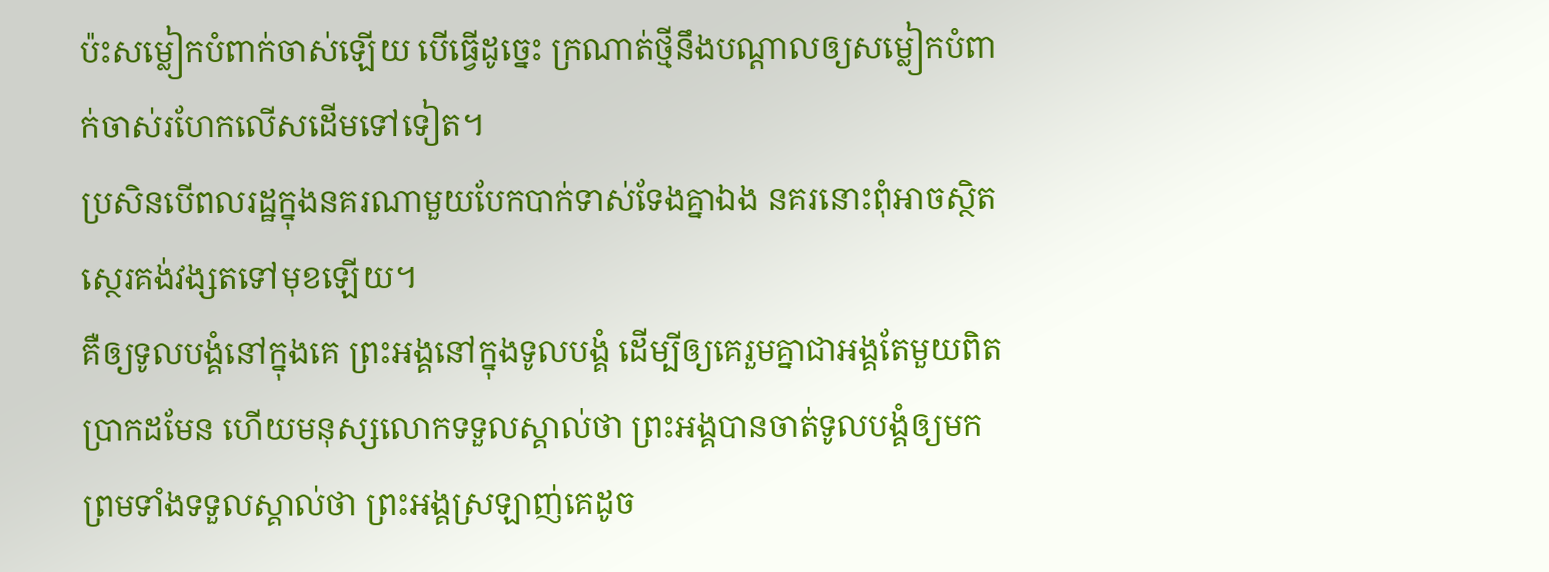ប៉ះសម្លៀកបំពាក់ចាស់ឡើយ បើធ្វើដូច្នេះ ក្រណាត់ថ្មីនឹងបណ្ដាលឲ្យសម្លៀកបំពាក់ចាស់រហែកលើសដើមទៅទៀត។
ប្រសិនបើពលរដ្ឋក្នុងនគរណាមួយបែកបាក់ទាស់ទែងគ្នាឯង នគរនោះពុំអាចស្ថិតស្ថេរគង់វង្សតទៅមុខឡើយ។
គឺឲ្យទូលបង្គំនៅក្នុងគេ ព្រះអង្គនៅក្នុងទូលបង្គំ ដើម្បីឲ្យគេរួមគ្នាជាអង្គតែមួយពិតប្រាកដមែន ហើយមនុស្សលោកទទួលស្គាល់ថា ព្រះអង្គបានចាត់ទូលបង្គំឲ្យមក ព្រមទាំងទទួលស្គាល់ថា ព្រះអង្គស្រឡាញ់គេដូច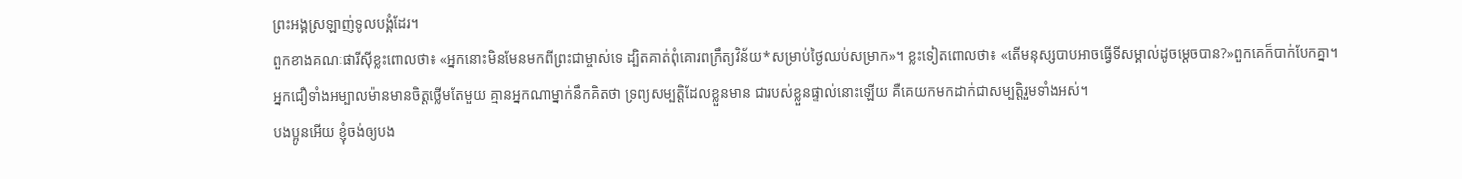ព្រះអង្គស្រឡាញ់ទូលបង្គំដែរ។
ពួកខាងគណៈផារីស៊ីខ្លះពោលថា៖ «អ្នកនោះមិនមែនមកពីព្រះជាម្ចាស់ទេ ដ្បិតគាត់ពុំគោរពក្រឹត្យវិន័យ*សម្រាប់ថ្ងៃឈប់សម្រាក»។ ខ្លះទៀតពោលថា៖ «តើមនុស្សបាបអាចធ្វើទីសម្គាល់ដូចម្ដេចបាន?»ពួកគេក៏បាក់បែកគ្នា។
អ្នកជឿទាំងអម្បាលម៉ានមានចិត្តថ្លើមតែមួយ គ្មានអ្នកណាម្នាក់នឹកគិតថា ទ្រព្យសម្បត្តិដែលខ្លួនមាន ជារបស់ខ្លួនផ្ទាល់នោះឡើយ គឺគេយកមកដាក់ជាសម្បត្តិរួមទាំងអស់។
បងប្អូនអើយ ខ្ញុំចង់ឲ្យបង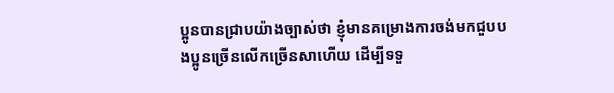ប្អូនបានជ្រាបយ៉ាងច្បាស់ថា ខ្ញុំមានគម្រោងការចង់មកជួបបងប្អូនច្រើនលើកច្រើនសាហើយ ដើម្បីទទួ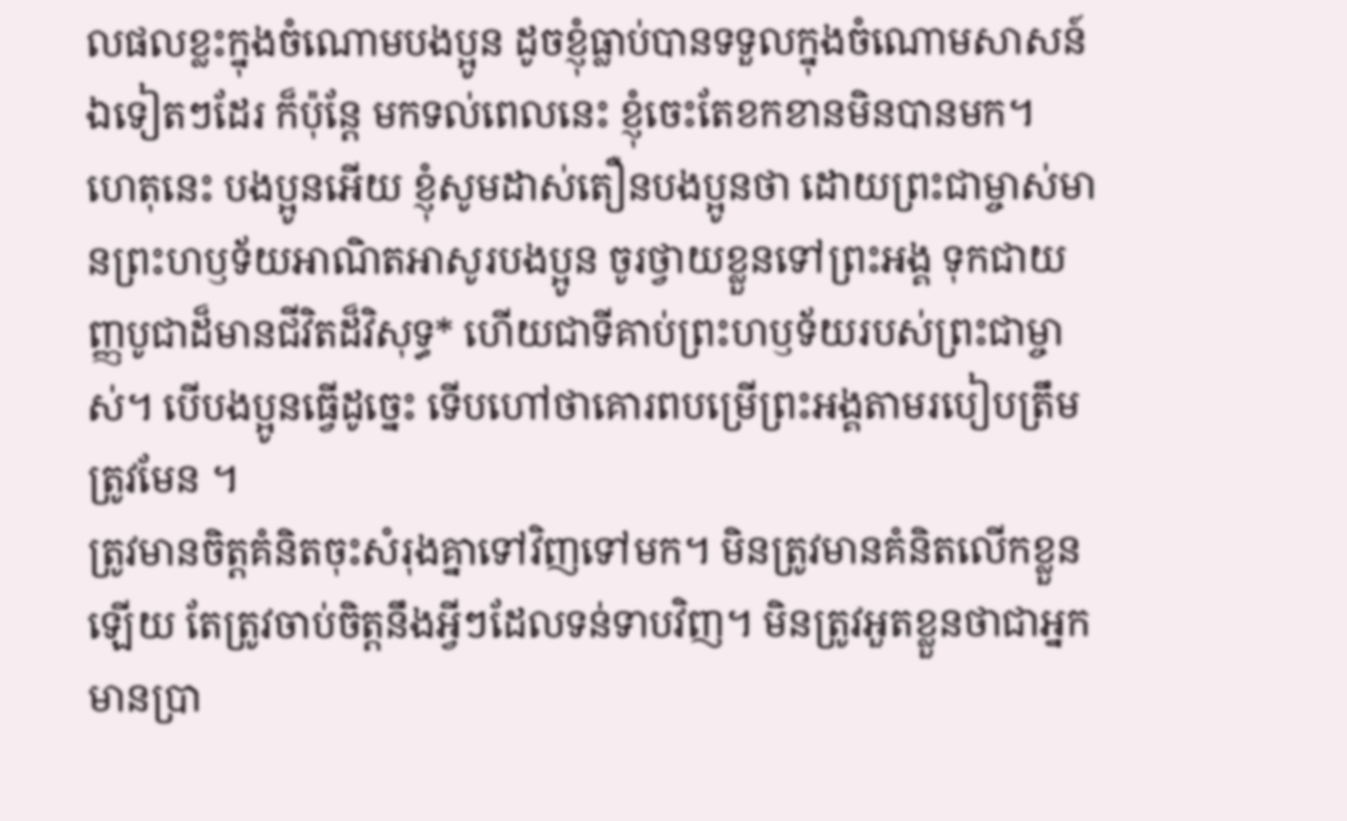លផលខ្លះក្នុងចំណោមបងប្អូន ដូចខ្ញុំធ្លាប់បានទទួលក្នុងចំណោមសាសន៍ឯទៀតៗដែរ ក៏ប៉ុន្តែ មកទល់ពេលនេះ ខ្ញុំចេះតែខកខានមិនបានមក។
ហេតុនេះ បងប្អូនអើយ ខ្ញុំសូមដាស់តឿនបងប្អូនថា ដោយព្រះជាម្ចាស់មានព្រះហឫទ័យអាណិតអាសូរបងប្អូន ចូរថ្វាយខ្លួនទៅព្រះអង្គ ទុកជាយញ្ញបូជាដ៏មានជីវិតដ៏វិសុទ្ធ* ហើយជាទីគាប់ព្រះហឫទ័យរបស់ព្រះជាម្ចាស់។ បើបងប្អូនធ្វើដូច្នេះ ទើបហៅថាគោរពបម្រើព្រះអង្គតាមរបៀបត្រឹមត្រូវមែន ។
ត្រូវមានចិត្តគំនិតចុះសំរុងគ្នាទៅវិញទៅមក។ មិនត្រូវមានគំនិតលើកខ្លួនឡើយ តែត្រូវចាប់ចិត្តនឹងអ្វីៗដែលទន់ទាបវិញ។ មិនត្រូវអួតខ្លួនថាជាអ្នកមានប្រា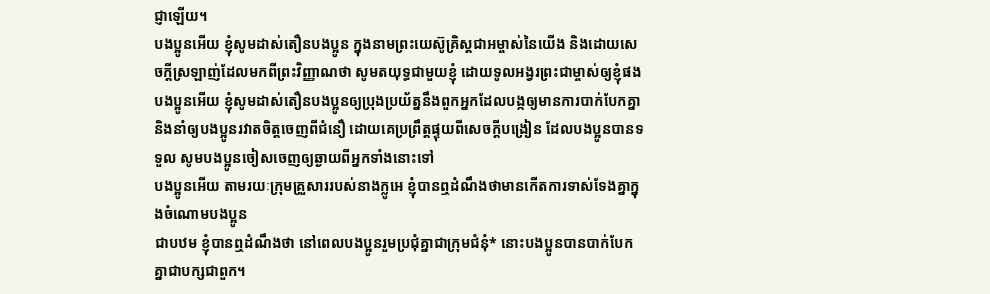ជ្ញាឡើយ។
បងប្អូនអើយ ខ្ញុំសូមដាស់តឿនបងប្អូន ក្នុងនាមព្រះយេស៊ូគ្រិស្តជាអម្ចាស់នៃយើង និងដោយសេចក្ដីស្រឡាញ់ដែលមកពីព្រះវិញ្ញាណថា សូមតយុទ្ធជាមួយខ្ញុំ ដោយទូលអង្វរព្រះជាម្ចាស់ឲ្យខ្ញុំផង
បងប្អូនអើយ ខ្ញុំសូមដាស់តឿនបងប្អូនឲ្យប្រុងប្រយ័ត្ននឹងពួកអ្នកដែលបង្កឲ្យមានការបាក់បែកគ្នា និងនាំឲ្យបងប្អូនរវាតចិត្តចេញពីជំនឿ ដោយគេប្រព្រឹត្តផ្ទុយពីសេចក្ដីបង្រៀន ដែលបងប្អូនបានទទួល សូមបងប្អូនចៀសចេញឲ្យឆ្ងាយពីអ្នកទាំងនោះទៅ
បងប្អូនអើយ តាមរយៈក្រុមគ្រួសាររបស់នាងក្លូអេ ខ្ញុំបានឮដំណឹងថាមានកើតការទាស់ទែងគ្នាក្នុងចំណោមបងប្អូន
ជាបឋម ខ្ញុំបានឮដំណឹងថា នៅពេលបងប្អូនរួមប្រជុំគ្នាជាក្រុមជំនុំ* នោះបងប្អូនបានបាក់បែកគ្នាជាបក្សជាពួក។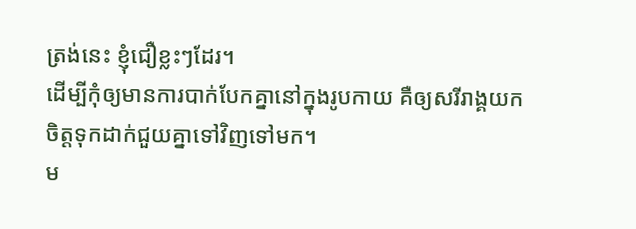ត្រង់នេះ ខ្ញុំជឿខ្លះៗដែរ។
ដើម្បីកុំឲ្យមានការបាក់បែកគ្នានៅក្នុងរូបកាយ គឺឲ្យសរីរាង្គយកចិត្តទុកដាក់ជួយគ្នាទៅវិញទៅមក។
ម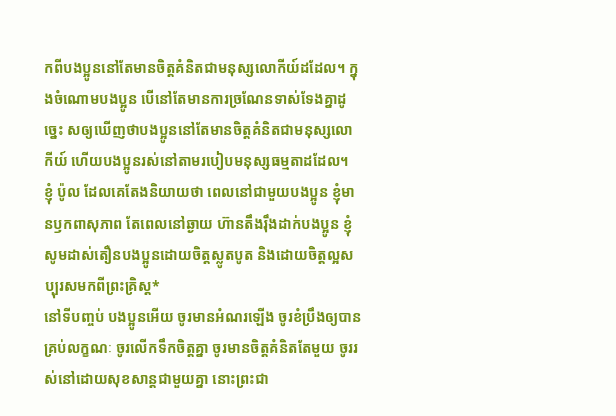កពីបងប្អូននៅតែមានចិត្តគំនិតជាមនុស្សលោកីយ៍ដដែល។ ក្នុងចំណោមបងប្អូន បើនៅតែមានការច្រណែនទាស់ទែងគ្នាដូច្នេះ សឲ្យឃើញថាបងប្អូននៅតែមានចិត្តគំនិតជាមនុស្សលោកីយ៍ ហើយបងប្អូនរស់នៅតាមរបៀបមនុស្សធម្មតាដដែល។
ខ្ញុំ ប៉ូល ដែលគេតែងនិយាយថា ពេលនៅជាមួយបងប្អូន ខ្ញុំមានឫកពាសុភាព តែពេលនៅឆ្ងាយ ហ៊ានតឹងរ៉ឹងដាក់បងប្អូន ខ្ញុំសូមដាស់តឿនបងប្អូនដោយចិត្តស្លូតបូត និងដោយចិត្តល្អសប្បុរសមកពីព្រះគ្រិស្ត*
នៅទីបញ្ចប់ បងប្អូនអើយ ចូរមានអំណរឡើង ចូរខំប្រឹងឲ្យបានគ្រប់លក្ខណៈ ចូរលើកទឹកចិត្តគ្នា ចូរមានចិត្តគំនិតតែមួយ ចូររស់នៅដោយសុខសាន្តជាមួយគ្នា នោះព្រះជា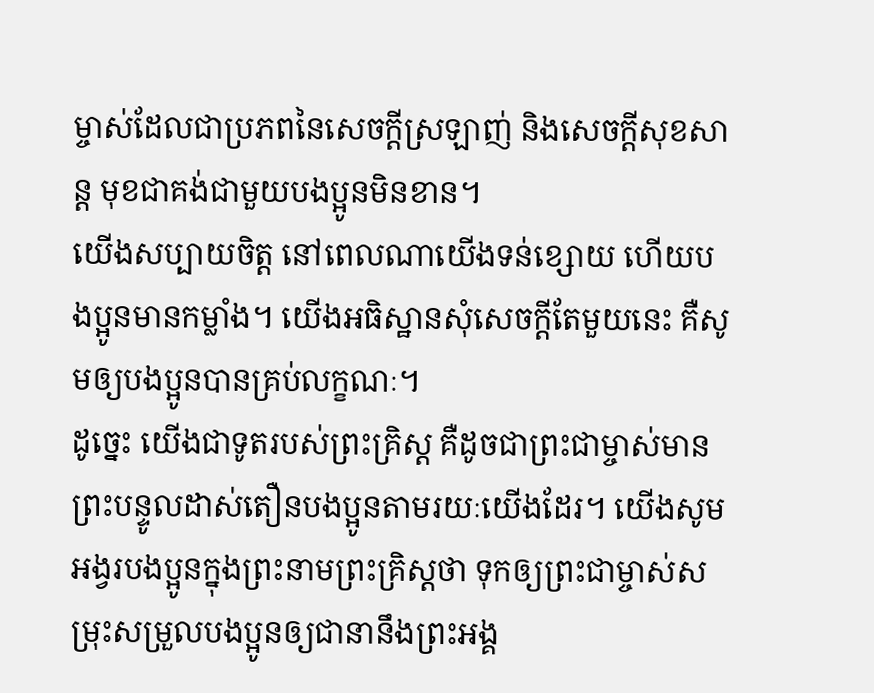ម្ចាស់ដែលជាប្រភពនៃសេចក្ដីស្រឡាញ់ និងសេចក្ដីសុខសាន្ត មុខជាគង់ជាមួយបងប្អូនមិនខាន។
យើងសប្បាយចិត្ត នៅពេលណាយើងទន់ខ្សោយ ហើយបងប្អូនមានកម្លាំង។ យើងអធិស្ឋានសុំសេចក្ដីតែមួយនេះ គឺសូមឲ្យបងប្អូនបានគ្រប់លក្ខណៈ។
ដូច្នេះ យើងជាទូតរបស់ព្រះគ្រិស្ត គឺដូចជាព្រះជាម្ចាស់មានព្រះបន្ទូលដាស់តឿនបងប្អូនតាមរយៈយើងដែរ។ យើងសូមអង្វរបងប្អូនក្នុងព្រះនាមព្រះគ្រិស្តថា ទុកឲ្យព្រះជាម្ចាស់សម្រុះសម្រួលបងប្អូនឲ្យជានានឹងព្រះអង្គ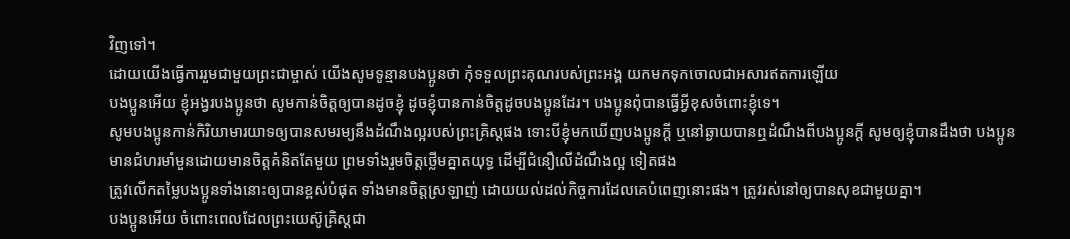វិញទៅ។
ដោយយើងធ្វើការរួមជាមួយព្រះជាម្ចាស់ យើងសូមទូន្មានបងប្អូនថា កុំទទួលព្រះគុណរបស់ព្រះអង្គ យកមកទុកចោលជាអសារឥតការឡើយ
បងប្អូនអើយ ខ្ញុំអង្វរបងប្អូនថា សូមកាន់ចិត្តឲ្យបានដូចខ្ញុំ ដូចខ្ញុំបានកាន់ចិត្តដូចបងប្អូនដែរ។ បងប្អូនពុំបានធ្វើអ្វីខុសចំពោះខ្ញុំទេ។
សូមបងប្អូនកាន់កិរិយាមារយាទឲ្យបានសមរម្យនឹងដំណឹងល្អរបស់ព្រះគ្រិស្តផង ទោះបីខ្ញុំមកឃើញបងប្អូនក្ដី ឬនៅឆ្ងាយបានឮដំណឹងពីបងប្អូនក្ដី សូមឲ្យខ្ញុំបានដឹងថា បងប្អូនមានជំហរមាំមួនដោយមានចិត្តគំនិតតែមួយ ព្រមទាំងរួមចិត្តថ្លើមគ្នាតយុទ្ធ ដើម្បីជំនឿលើដំណឹងល្អ ទៀតផង
ត្រូវលើកតម្លៃបងប្អូនទាំងនោះឲ្យបានខ្ពស់បំផុត ទាំងមានចិត្តស្រឡាញ់ ដោយយល់ដល់កិច្ចការដែលគេបំពេញនោះផង។ ត្រូវរស់នៅឲ្យបានសុខជាមួយគ្នា។
បងប្អូនអើយ ចំពោះពេលដែលព្រះយេស៊ូគ្រិស្តជា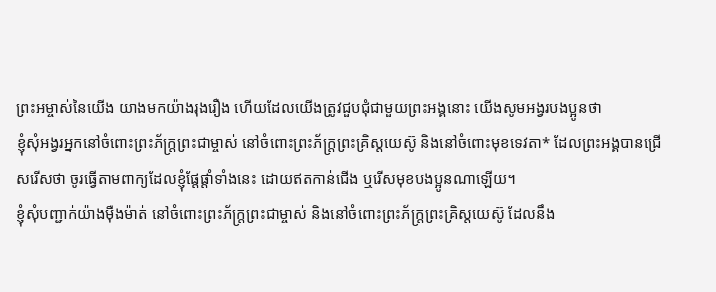ព្រះអម្ចាស់នៃយើង យាងមកយ៉ាងរុងរឿង ហើយដែលយើងត្រូវជួបជុំជាមួយព្រះអង្គនោះ យើងសូមអង្វរបងប្អូនថា
ខ្ញុំសុំអង្វរអ្នកនៅចំពោះព្រះភ័ក្ត្រព្រះជាម្ចាស់ នៅចំពោះព្រះភ័ក្ត្រព្រះគ្រិស្តយេស៊ូ និងនៅចំពោះមុខទេវតា* ដែលព្រះអង្គបានជ្រើសរើសថា ចូរធ្វើតាមពាក្យដែលខ្ញុំផ្ដែផ្ដាំទាំងនេះ ដោយឥតកាន់ជើង ឬរើសមុខបងប្អូនណាឡើយ។
ខ្ញុំសុំបញ្ជាក់យ៉ាងម៉ឺងម៉ាត់ នៅចំពោះព្រះភ័ក្ត្រព្រះជាម្ចាស់ និងនៅចំពោះព្រះភ័ក្ត្រព្រះគ្រិស្តយេស៊ូ ដែលនឹង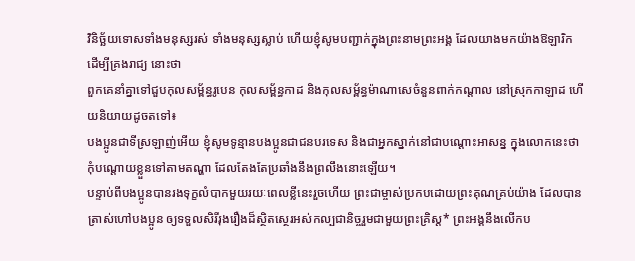វិនិច្ឆ័យទោសទាំងមនុស្សរស់ ទាំងមនុស្សស្លាប់ ហើយខ្ញុំសូមបញ្ជាក់ក្នុងព្រះនាមព្រះអង្គ ដែលយាងមកយ៉ាងឱឡារិក ដើម្បីគ្រងរាជ្យ នោះថា
ពួកគេនាំគ្នាទៅជួបកុលសម្ព័ន្ធរូបេន កុលសម្ព័ន្ធកាដ និងកុលសម្ព័ន្ធម៉ាណាសេចំនួនពាក់កណ្ដាល នៅស្រុកកាឡាដ ហើយនិយាយដូចតទៅ៖
បងប្អូនជាទីស្រឡាញ់អើយ ខ្ញុំសូមទូន្មានបងប្អូនជាជនបរទេស និងជាអ្នកស្នាក់នៅជាបណ្ដោះអាសន្ន ក្នុងលោកនេះថា កុំបណ្ដោយខ្លួនទៅតាមតណ្ហា ដែលតែងតែប្រឆាំងនឹងព្រលឹងនោះឡើយ។
បន្ទាប់ពីបងប្អូនបានរងទុក្ខលំបាកមួយរយៈពេលខ្លីនេះរួចហើយ ព្រះជាម្ចាស់ប្រកបដោយព្រះគុណគ្រប់យ៉ាង ដែលបានត្រាស់ហៅបងប្អូន ឲ្យទទួលសិរីរុងរឿងដ៏ស្ថិតស្ថេរអស់កល្បជានិច្ចរួមជាមួយព្រះគ្រិស្ត* ព្រះអង្គនឹងលើកប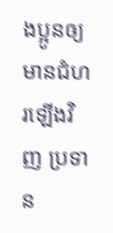ងប្អូនឲ្យមានជំហរឡើងវិញ ប្រទាន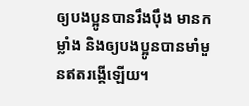ឲ្យបងប្អូនបានរឹងប៉ឹង មានកម្លាំង និងឲ្យបងប្អូនបានមាំមួនឥតរង្គើឡើយ។